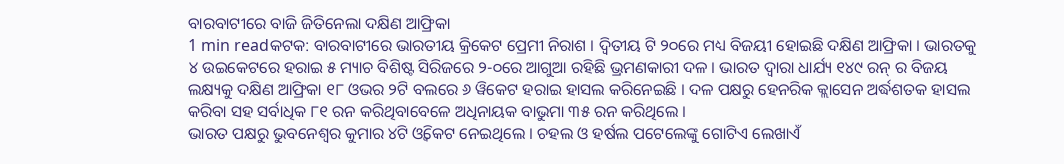ବାରବାଟୀରେ ବାଜି ଜିତିନେଲା ଦକ୍ଷିଣ ଆଫ୍ରିକା
1 min readକଟକ: ବାରବାଟୀରେ ଭାରତୀୟ କ୍ରିକେଟ ପ୍ରେମୀ ନିରାଶ । ଦ୍ବିତୀୟ ଟି ୨୦ରେ ମଧ୍ୟ ବିଜୟୀ ହୋଇଛି ଦକ୍ଷିଣ ଆଫ୍ରିକା । ଭାରତକୁ ୪ ଉଇକେଟରେ ହରାଇ ୫ ମ୍ୟାଚ ବିଶିଷ୍ଟ ସିରିଜରେ ୨-୦ରେ ଆଗୁଆ ରହିଛି ଭ୍ରମଣକାରୀ ଦଳ । ଭାରତ ଦ୍ୱାରା ଧାର୍ଯ୍ୟ ୧୪୯ ରନ୍ ର ବିଜୟ ଲକ୍ଷ୍ୟକୁ ଦକ୍ଷିଣ ଆଫ୍ରିକା ୧୮ ଓଭର ୨ଟି ବଲରେ ୬ ୱିକେଟ ହରାଇ ହାସଲ କରିନେଇଛି । ଦଳ ପକ୍ଷରୁ ହେନରିକ କ୍ଲାସେନ ଅର୍ଦ୍ଧଶତକ ହାସଲ କରିବା ସହ ସର୍ବାଧିକ ୮୧ ରନ କରିଥିବାବେଳେ ଅଧିନାୟକ ବାଭୁମା ୩୫ ରନ କରିଥିଲେ ।
ଭାରତ ପକ୍ଷରୁ ଭୁବନେଶ୍ୱର କୁମାର ୪ଟି ଓ୍ବିକେଟ ନେଇଥିଲେ । ଚହଲ ଓ ହର୍ଷଲ ପଟେଲେଙ୍କୁ ଗୋଟିଏ ଲେଖାଏଁ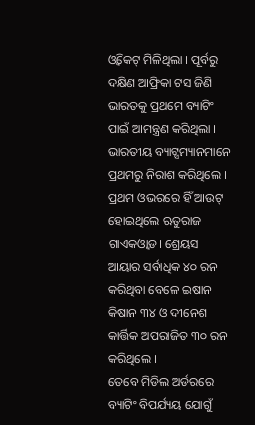ଓ୍ବିକେଟ୍ ମିଳିଥିଲା । ପୂର୍ବରୁ ଦକ୍ଷିଣ ଆଫ୍ରିକା ଟସ ଜିଣି ଭାରତକୁ ପ୍ରଥମେ ବ୍ୟାଟିଂ ପାଇଁ ଆମନ୍ତ୍ରଣ କରିଥିଲା । ଭାରତୀୟ ବ୍ୟାଟ୍ସମ୍ୟାନମାନେ ପ୍ରଥମରୁ ନିରାଶ କରିଥିଲେ । ପ୍ରଥମ ଓଭରରେ ହିଁ ଆଉଟ୍ ହୋଇଥିଲେ ଋତୁରାଜ ଗାଏକଓ୍ବାଡ। ଶ୍ରେୟସ ଆୟାର ସର୍ବାଧିକ ୪୦ ରନ କରିଥିବା ବେଳେ ଇଷାନ କିଷାନ ୩୪ ଓ ଦୀନେଶ କାର୍ତ୍ତିକ ଅପରାଜିତ ୩୦ ରନ କରିଥିଲେ ।
ତେବେ ମିଡିଲ ଅର୍ଡରରେ ବ୍ୟାଟିଂ ବିପର୍ଯ୍ୟୟ ଯୋଗୁଁ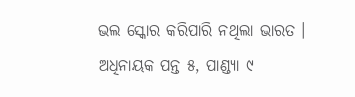ଭଲ ସ୍କୋର କରିପାରି ନଥିଲା ଭାରତ । ଅଧିନାୟକ ପନ୍ତ ୫, ପାଣ୍ଡ୍ୟା ୯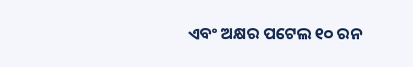ଏବଂ ଅକ୍ଷର ପଟେଲ ୧୦ ରନ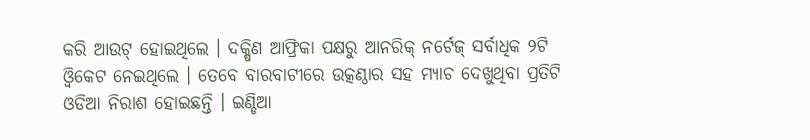କରି ଆଉଟ୍ ହୋଇଥିଲେ । ଦକ୍ଷିଣ ଆଫ୍ରିକା ପକ୍ଷରୁ ଆନରିକ୍ ନର୍ଟେଜ୍ ସର୍ବାଧିକ ୨ଟି ଓ୍ବିକେଟ ନେଇଥିଲେ । ତେବେ ବାରବାଟୀରେ ଉତ୍କଣ୍ଠାର ସହ ମ୍ୟାଚ ଦେଖୁଥିବା ପ୍ରତିଟି ଓଡିଆ ନିରାଶ ହୋଇଛନ୍ତି । ଇଣ୍ଡିଆ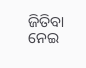ଜିତିବା ନେଇ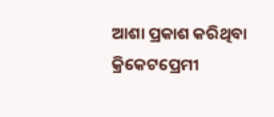ଆଶା ପ୍ରକାଶ କରିଥିବା କ୍ରିକେଟପ୍ରେମୀ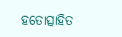ହତୋତ୍ସାହିତ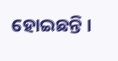ହୋଇଛନ୍ତି ।